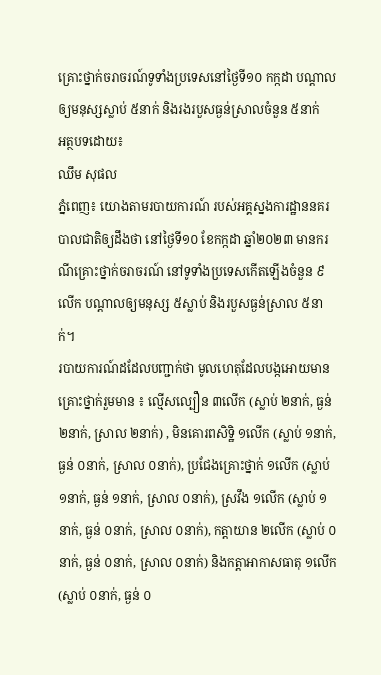គ្រោះថ្នាក់ចរាចរណ៍ទូទាំងប្រទេសនៅថ្ងៃទី១០ កក្កដា បណ្តាលឲ្យមនុស្សស្លាប់ ៥នាក់ និងរងរបួសធ្ងន់ស្រាលចំនួន ៥នាក់
អត្ថបទដោយ៖
ឈឹម សុផល
ភ្នំពេញ៖ យោងតាមរបាយការណ៍ របស់អគ្គស្នងការដ្ឋាននគរបាលជាតិឲ្យដឹងថា នៅថ្ងៃទី១០ ខែកក្កដា ឆ្នាំ២០២៣ មានករណីគ្រោះថ្នាក់ចរាចរណ៍ នៅទូទាំងប្រទេសកើតឡើងចំនួន ៩លើក បណ្ដាលឲ្យមនុស្ស ៥ស្លាប់ និងរបួសធ្ងន់ស្រាល ៥នាក់។
របាយការណ៍ដដែលបញ្ជាក់ថា មូលហេតុដែលបង្កអោយមានគ្រោះថ្នាក់រួមមាន ៖ ល្មើសល្បឿន ៣លើក (ស្លាប់ ២នាក់, ធ្ងន់ ២នាក់, ស្រាល ២នាក់) , មិនគោរពសិទិ្ឋ ១លើក (ស្លាប់ ១នាក់, ធ្ងន់ ០នាក់, ស្រាល ០នាក់), ប្រជែងគ្រោះថ្នាក់ ១លើក (ស្លាប់ ១នាក់, ធ្ងន់ ១នាក់, ស្រាល ០នាក់), ស្រវឹង ១លើក (ស្លាប់ ១នាក់, ធ្ងន់ ០នាក់, ស្រាល ០នាក់), កត្តាយាន ២លើក (ស្លាប់ ០នាក់, ធ្ងន់ ០នាក់, ស្រាល ០នាក់) និងកត្តាអាកាសធាតុ ១លើក (ស្លាប់ ០នាក់, ធ្ងន់ ០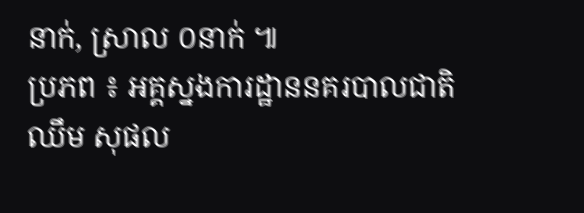នាក់, ស្រាល ០នាក់ ៕
ប្រភព ៖ អគ្គស្នងការដ្ឋាននគរបាលជាតិ
ឈឹម សុផល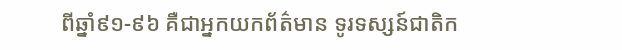ពីឆ្នាំ៩១-៩៦ គឺជាអ្នកយកព័ត៌មាន ទូរទស្សន៍ជាតិក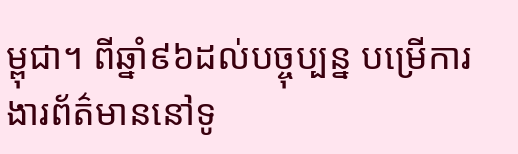ម្ពុជា។ ពីឆ្នាំ៩៦ដល់បច្ចុប្បន្ន បម្រើការងារព័ត៌មាននៅទូ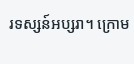រទស្សន៍អប្សរា។ ក្រោម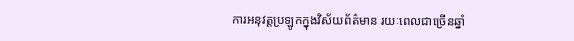ការអនុវត្តប្រឡូកក្នុងវិស័យព័ត៌មាន រយៈពេលជាច្រើនឆ្នាំ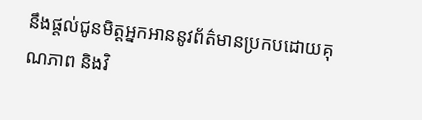នឹងផ្ដល់ជូនមិត្តអ្នកអាននូវព័ត៌មានប្រកបដោយគុណភាព និងវិ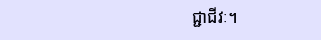ជ្ជាជីវៈ។